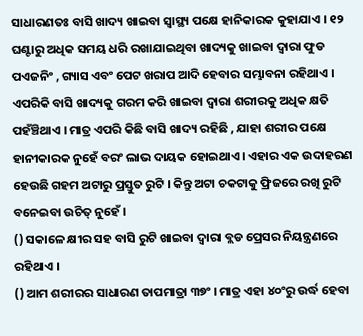ସାଧାରଣତଃ ବାସି ଖାଦ୍ୟ ଖାଇବା ସ୍ୱାସ୍ଥ୍ୟ ପକ୍ଷେ ହାନିକାରକ କୁହାଯାଏ । ୧୨ ଘଣ୍ଟାରୁ ଅଧିକ ସମୟ ଧରି ରଖାଯାଇଥିବା ଖାଦ୍ୟକୁ ଖାଇବା ଦ୍ୱାରା ଫୁଡ ପଏଜନିଂ , ଗ୍ୟାସ ଏବଂ ପେଟ ଖରାପ ଆଦି ହେବାର ସମ୍ଭାବନା ରହିଥାଏ । ଏପରିକି ବାସି ଖାଦ୍ୟକୁ ଗରମ କରି ଖାଇବା ଦ୍ୱାରା ଶରୀରକୁ ଅଧିକ କ୍ଷତି ପହଁଞ୍ଚିଥାଏ । ମାତ୍ର ଏପରି କିଛି ବାସି ଖାଦ୍ୟ ରହିଛି , ଯାହା ଶରୀର ପକ୍ଷେ ହାନୀକାରକ ନୁହେଁ ବରଂ ଲାଭ ଦାୟକ ହୋଇଥାଏ । ଏହାର ଏକ ଉଦାହରଣ ହେଉଛି ଗହମ ଅଟାରୁ ପ୍ରସ୍ତୁତ ରୁଟି । କିନ୍ତୁ ଅଟା ଚକଟାକୁ ଫ୍ରିଜରେ ରଖି ରୁଟି ବନେଇବା ଉଚିତ୍ ନୁହେଁ ।
() ସକାଳେ କ୍ଷୀର ସହ ବାସି ରୁଟି ଖାଇବା ଦ୍ୱାରା ବ୍ଲଡ ପ୍ରେସର ନିୟନ୍ତ୍ରଣରେ ରହିଥାଏ ।
() ଆମ ଶରୀରର ସାଧାରଣ ତାପମାତ୍ରା ୩୭ଂ । ମାତ୍ର ଏହା ୪୦ଂରୁ ଉର୍ଦ୍ଧ ହେବା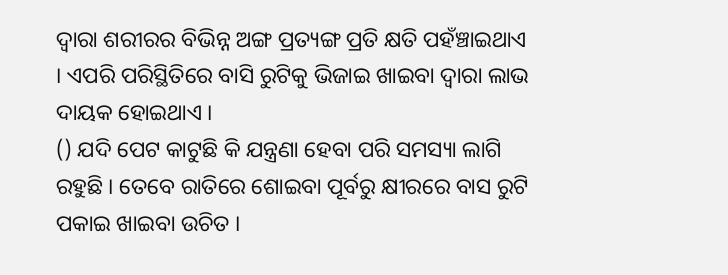ଦ୍ୱାରା ଶରୀରର ବିଭିନ୍ନ ଅଙ୍ଗ ପ୍ରତ୍ୟଙ୍ଗ ପ୍ରତି କ୍ଷତି ପହଁଞ୍ଚାଇଥାଏ । ଏପରି ପରିସ୍ଥିତିରେ ବାସି ରୁଟିକୁ ଭିଜାଇ ଖାଇବା ଦ୍ୱାରା ଲାଭ ଦାୟକ ହୋଇଥାଏ ।
() ଯଦି ପେଟ କାଟୁଛି କି ଯନ୍ତ୍ରଣା ହେବା ପରି ସମସ୍ୟା ଲାଗି ରହୁଛି । ତେବେ ରାତିରେ ଶୋଇବା ପୂର୍ବରୁ କ୍ଷୀରରେ ବାସ ରୁଟି ପକାଇ ଖାଇବା ଉଚିତ ।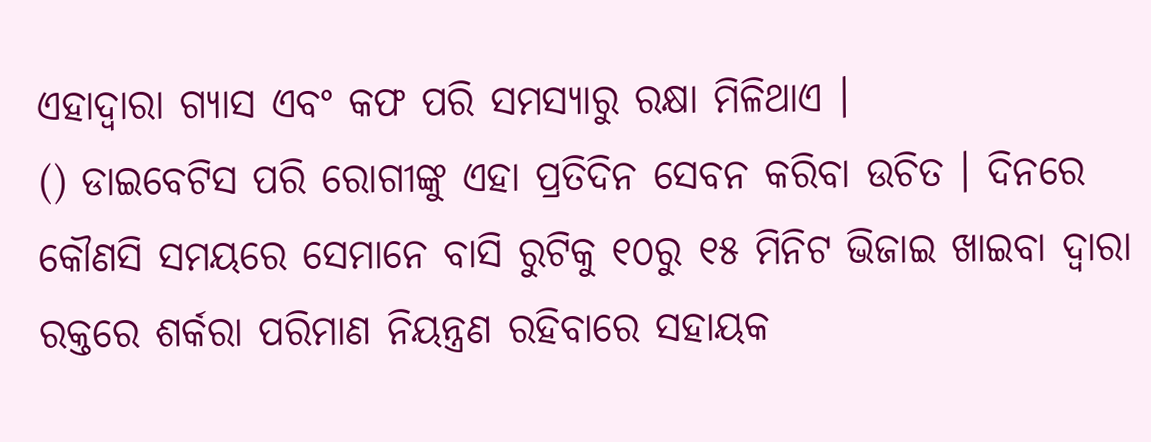ଏହାଦ୍ୱାରା ଗ୍ୟାସ ଏବଂ କଫ ପରି ସମସ୍ୟାରୁ ରକ୍ଷା ମିଳିଥାଏ ।
() ଡାଇବେଟିସ ପରି ରୋଗୀଙ୍କୁ ଏହା ପ୍ରତିଦିନ ସେବନ କରିବା ଉଚିତ । ଦିନରେ କୌଣସି ସମୟରେ ସେମାନେ ବାସି ରୁଟିକୁ ୧୦ରୁ ୧୫ ମିନିଟ ଭିଜାଇ ଖାଇବା ଦ୍ୱାରା ରକ୍ତରେ ଶର୍କରା ପରିମାଣ ନିୟନ୍ତ୍ରଣ ରହିବାରେ ସହାୟକ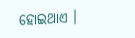ହୋଇଥାଏ ।